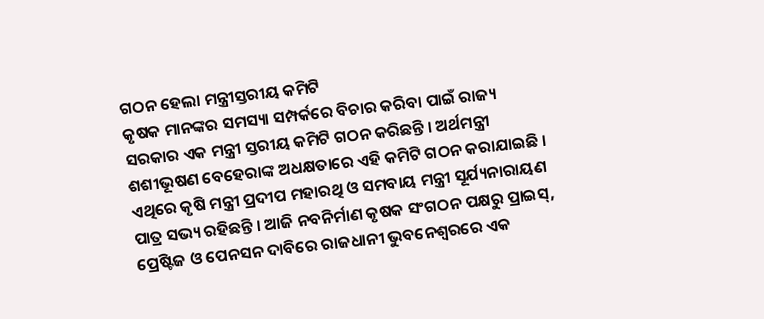ଗଠନ ହେଲା ମନ୍ତ୍ରୀସ୍ତରୀୟ କମିଟି
କୃଷକ ମାନଙ୍କର ସମସ୍ୟା ସମ୍ପର୍କରେ ବିଚାର କରିବା ପାଇଁ ରାଜ୍ୟ ସରକାର ଏକ ମନ୍ତ୍ରୀ ସ୍ତରୀୟ କମିଟି ଗଠନ କରିଛନ୍ତି । ଅର୍ଥମନ୍ତ୍ରୀ ଶଶୀଭୂଷଣ ବେହେରାଙ୍କ ଅଧକ୍ଷତାରେ ଏହି କମିଟି ଗଠନ କରାଯାଇଛି । ଏଥିରେ କୃଷି ମନ୍ତ୍ରୀ ପ୍ରଦୀପ ମହାରଥି ଓ ସମବାୟ ମନ୍ତ୍ରୀ ସୂର୍ଯ୍ୟନାରାୟଣ ପାତ୍ର ସଭ୍ୟ ରହିଛନ୍ତି । ଆଜି ନବନିର୍ମାଣ କୃଷକ ସଂଗଠନ ପକ୍ଷରୁ ପ୍ରାଇସ୍, ପ୍ରେଷ୍ଟିଜ ଓ ପେନସନ ଦାବିରେ ରାଜଧାନୀ ଭୁବନେଶ୍ୱରରେ ଏକ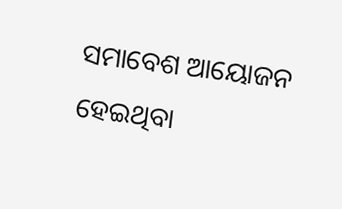ସମାବେଶ ଆୟୋଜନ ହେଇଥିବା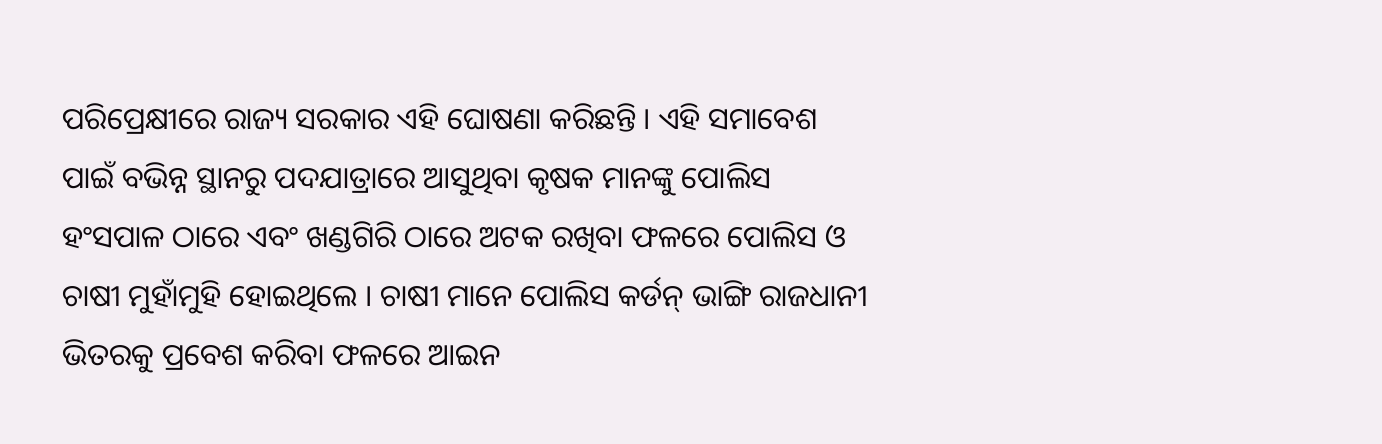ପରିପ୍ରେକ୍ଷୀରେ ରାଜ୍ୟ ସରକାର ଏହି ଘୋଷଣା କରିଛନ୍ତି । ଏହି ସମାବେଶ ପାଇଁ ବଭିନ୍ନ ସ୍ଥାନରୁ ପଦଯାତ୍ରାରେ ଆସୁଥିବା କୃଷକ ମାନଙ୍କୁ ପୋଲିସ ହଂସପାଳ ଠାରେ ଏବଂ ଖଣ୍ଡଗିରି ଠାରେ ଅଟକ ରଖିବା ଫଳରେ ପୋଲିସ ଓ ଚାଷୀ ମୁହାଁମୁହି ହୋଇଥିଲେ । ଚାଷୀ ମାନେ ପୋଲିସ କର୍ଡନ୍ ଭାଙ୍ଗି ରାଜଧାନୀ ଭିତରକୁ ପ୍ରବେଶ କରିବା ଫଳରେ ଆଇନ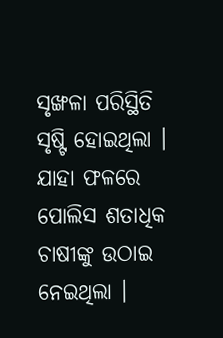ସୃଙ୍ଖଳା ପରିସ୍ଥିତି ସୃଷ୍ଟି ହୋଇଥିଲା । ଯାହା ଫଳରେ ପୋଲିସ ଶତାଧିକ ଚାଷୀଙ୍କୁ ଉଠାଇ ନେଇଥିଲା ।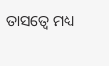ତାସତ୍ୱେ ମଧ୍ୟ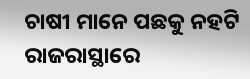ଚାଷୀ ମାନେ ପଛକୁ ନହଟି ରାଜରାସ୍ଥାରେ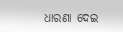ଧାରଣା ଦେଇ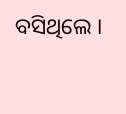ବସିଥିଲେ ।